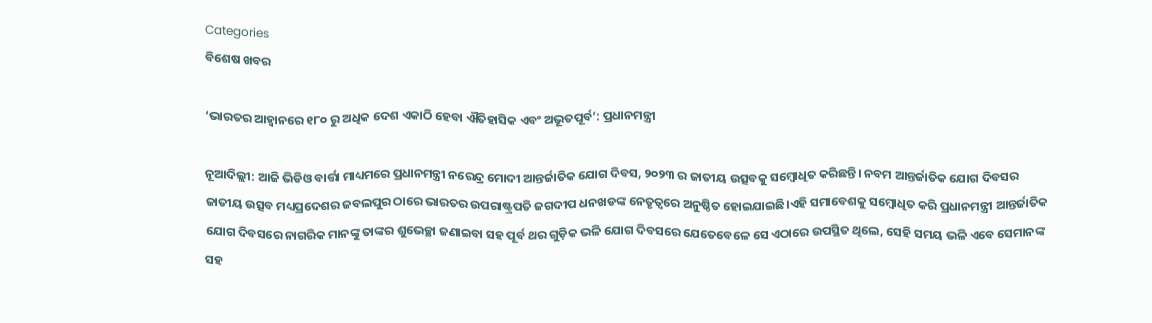Categories
ବିଶେଷ ଖବର

‘ଭାରତର ଆହ୍ୱାନରେ ୧୮୦ ରୁ ଅଧିକ ଦେଶ ଏକାଠି ହେବା ଐତିହାସିକ ଏବଂ ଅଭୂତପୂର୍ବ’: ପ୍ରଧାନମନ୍ତ୍ରୀ

ନୂଆଦିଲ୍ଲୀ: ଆଜି ଭିଡିଓ ବାର୍ତ୍ତା ମାଧ୍ୟମରେ ପ୍ରଧାନମନ୍ତ୍ରୀ ନରେନ୍ଦ୍ର ମୋଦୀ ଆନ୍ତର୍ଜାତିକ ଯୋଗ ଦିବସ, ୨୦୨୩ ର ଜାତୀୟ ଉତ୍ସବକୁ ସମ୍ବୋଧିତ କରିଛନ୍ତି। ନବମ ଆନ୍ତର୍ଜାତିକ ଯୋଗ ଦିବସର ଜାତୀୟ ଉତ୍ସବ ମଧ୍ୟପ୍ରଦେଶର ଜବଲପୁର ଠାରେ ଭାରତର ଉପରାଷ୍ଟ୍ରପତି ଜଗଦୀପ ଧନଖଡଙ୍କ ନେତୃତ୍ୱରେ ଅନୁଷ୍ଠିତ ହୋଇଯାଇଛି।ଏହି ସମାବେଶକୁ ସମ୍ବୋଧିତ କରି ପ୍ରଧାନମନ୍ତ୍ରୀ ଆନ୍ତର୍ଜାତିକ ଯୋଗ ଦିବସରେ ନାଗରିକ ମାନଙ୍କୁ ତାଙ୍କର ଶୁଭେଚ୍ଛା ଜଣାଇବା ସହ ପୂର୍ବ ଥର ଗୁଡ଼ିକ ଭଳି ଯୋଗ ଦିବସରେ ଯେତେବେଳେ ସେ ଏଠାରେ ଉପସ୍ଥିତ ଥିଲେ, ସେହି ସମୟ ଭଳି ଏବେ ସେମାନଙ୍କ ସହ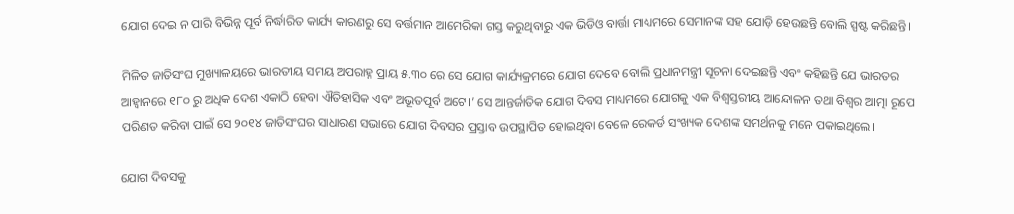ଯୋଗ ଦେଇ ନ ପାରି ବିଭିନ୍ନ ପୂର୍ବ ନିର୍ଦ୍ଧାରିତ କାର୍ଯ୍ୟ କାରଣରୁ ସେ ବର୍ତ୍ତମାନ ଆମେରିକା ଗସ୍ତ କରୁଥିବାରୁ ଏକ ଭିଡିଓ ବାର୍ତ୍ତା ମାଧ୍ୟମରେ ସେମାନଙ୍କ ସହ ଯୋଡ଼ି ହେଉଛନ୍ତି ବୋଲି ସ୍ପଷ୍ଟ କରିଛନ୍ତି।

ମିଳିତ ଜାତିସଂଘ ମୁଖ୍ୟାଳୟରେ ଭାରତୀୟ ସମୟ ଅପରାହ୍ନ ପ୍ରାୟ ୫.୩୦ ରେ ସେ ଯୋଗ କାର୍ଯ୍ୟକ୍ରମରେ ଯୋଗ ଦେବେ ବୋଲି ପ୍ରଧାନମନ୍ତ୍ରୀ ସୂଚନା ଦେଇଛନ୍ତି ଏବଂ କହିଛନ୍ତି ଯେ ଭାରତର ଆହ୍ୱାନରେ ୧୮୦ ରୁ ଅଧିକ ଦେଶ ଏକାଠି ହେବା ଐତିହାସିକ ଏବଂ ଅଭୂତପୂର୍ବ ଅଟେ।’ ସେ ଆନ୍ତର୍ଜାତିକ ଯୋଗ ଦିବସ ମାଧ୍ୟମରେ ଯୋଗକୁ ଏକ ବିଶ୍ୱସ୍ତରୀୟ ଆନ୍ଦୋଳନ ତଥା ବିଶ୍ୱର ଆତ୍ମା ରୂପେ ପରିଣତ କରିବା ପାଇଁ ସେ ୨୦୧୪ ଜାତିସଂଘର ସାଧାରଣ ସଭାରେ ଯୋଗ ଦିବସର ପ୍ରସ୍ତାବ ଉପସ୍ଥାପିତ ହୋଇଥିବା ବେଳେ ରେକର୍ଡ ସଂଖ୍ୟକ ଦେଶଙ୍କ ସମର୍ଥନକୁ ମନେ ପକାଇଥିଲେ।

ଯୋଗ ଦିବସକୁ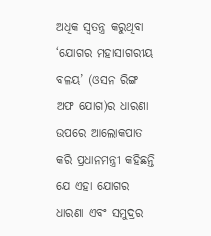ଅଧିକ ସ୍ୱତନ୍ତ୍ର କରୁଥିବା ‘ଯୋଗର ମହାସାଗରୀୟ ବଳୟ’ (ଓସନ ରିଙ୍ଗ ଅଫ ଯୋଗ)ର ଧାରଣା ଉପରେ ଆଲୋକପାତ କରି ପ୍ରଧାନମନ୍ତ୍ରୀ କହିଛନ୍ତି ଯେ ଏହା ଯୋଗର ଧାରଣା ଏବଂ ସମୁଦ୍ରର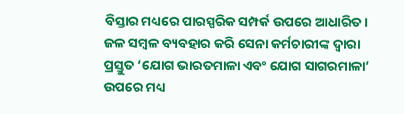ବିସ୍ତାର ମଧ୍ୟରେ ପାରସ୍ପରିକ ସମ୍ପର୍କ ଉପରେ ଆଧାରିତ। ଜଳ ସମ୍ବଳ ବ୍ୟବହାର କରି ସେନା କର୍ମଚାରୀଙ୍କ ଦ୍ୱାରା ପ୍ରସ୍ତୁତ ‘ଯୋଗ ଭାରତମାଳା ଏବଂ ଯୋଗ ସାଗରମାଳା’ ଉପରେ ମଧ୍ୟ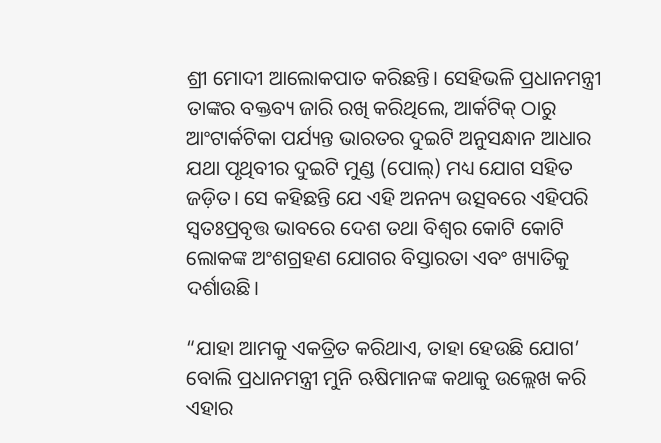ଶ୍ରୀ ମୋଦୀ ଆଲୋକପାତ କରିଛନ୍ତି। ସେହିଭଳି ପ୍ରଧାନମନ୍ତ୍ରୀ ତାଙ୍କର ବକ୍ତବ୍ୟ ଜାରି ରଖି କରିଥିଲେ, ଆର୍କଟିକ୍ ଠାରୁ ଆଂଟାର୍କଟିକା ପର୍ଯ୍ୟନ୍ତ ଭାରତର ଦୁଇଟି ଅନୁସନ୍ଧାନ ଆଧାର ଯଥା ପୃଥିବୀର ଦୁଇଟି ମୁଣ୍ଡ (ପୋଲ୍‌) ମଧ୍ୟ ଯୋଗ ସହିତ ଜଡ଼ିତ। ସେ କହିଛନ୍ତି ଯେ ଏହି ଅନନ୍ୟ ଉତ୍ସବରେ ଏହିପରି ସ୍ୱତଃପ୍ରବୃତ୍ତ ଭାବରେ ଦେଶ ତଥା ବିଶ୍ୱର କୋଟି କୋଟି ଲୋକଙ୍କ ଅଂଶଗ୍ରହଣ ଯୋଗର ବିସ୍ତାରତା ଏବଂ ଖ୍ୟାତିକୁ ଦର୍ଶାଉଛି।

“ଯାହା ଆମକୁ ଏକତ୍ରିତ କରିଥାଏ, ତାହା ହେଉଛି ଯୋଗ’ ବୋଲି ପ୍ରଧାନମନ୍ତ୍ରୀ ମୁନି ଋଷିମାନଙ୍କ କଥାକୁ ଉଲ୍ଲେଖ କରି ଏହାର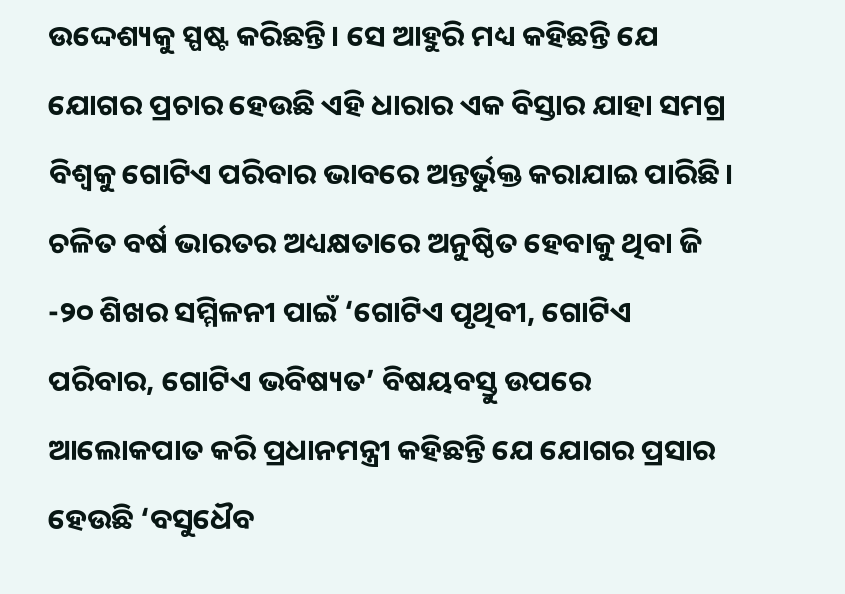ଉଦ୍ଦେଶ୍ୟକୁ ସ୍ପଷ୍ଟ କରିଛନ୍ତି। ସେ ଆହୁରି ମଧ୍ୟ କହିଛନ୍ତି ଯେ ଯୋଗର ପ୍ରଚାର ହେଉଛି ଏହି ଧାରାର ଏକ ବିସ୍ତାର ଯାହା ସମଗ୍ର ବିଶ୍ୱକୁ ଗୋଟିଏ ପରିବାର ଭାବରେ ଅନ୍ତର୍ଭୁକ୍ତ କରାଯାଇ ପାରିଛି। ଚଳିତ ବର୍ଷ ଭାରତର ଅଧ୍ୟକ୍ଷତାରେ ଅନୁଷ୍ଠିତ ହେବାକୁ ଥିବା ଜି -୨୦ ଶିଖର ସମ୍ମିଳନୀ ପାଇଁ ‘ଗୋଟିଏ ପୃଥିବୀ, ଗୋଟିଏ ପରିବାର, ଗୋଟିଏ ଭବିଷ୍ୟତ’ ବିଷୟବସ୍ତୁ ଉପରେ ଆଲୋକପାତ କରି ପ୍ରଧାନମନ୍ତ୍ରୀ କହିଛନ୍ତି ଯେ ଯୋଗର ପ୍ରସାର ହେଉଛି ‘ବସୁଧୈବ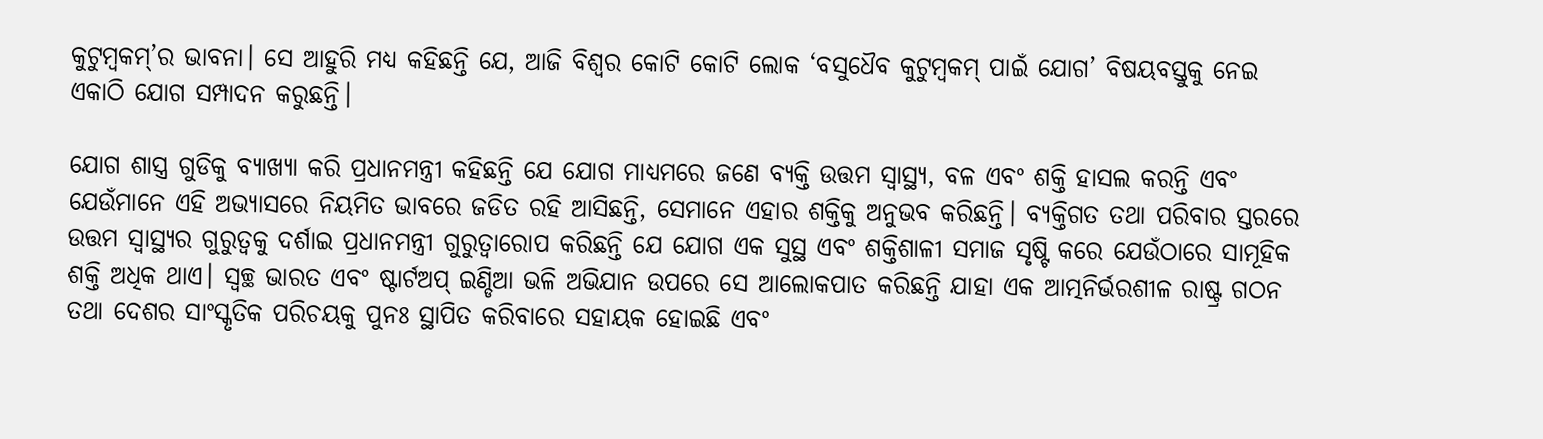କୁଟୁମ୍ବକମ୍‌’ର ଭାବନା। ସେ ଆହୁରି ମଧ୍ୟ କହିଛନ୍ତି ଯେ, ଆଜି ବିଶ୍ୱର କୋଟି କୋଟି ଲୋକ ‘ବସୁଧୈବ କୁଟୁମ୍ବକମ୍ ପାଇଁ ଯୋଗ’ ବିଷୟବସ୍ତୁକୁ ନେଇ ଏକାଠି ଯୋଗ ସମ୍ପାଦନ କରୁଛନ୍ତି।

ଯୋଗ ଶାସ୍ତ୍ର ଗୁଡିକୁ ବ୍ୟାଖ୍ୟା କରି ପ୍ରଧାନମନ୍ତ୍ରୀ କହିଛନ୍ତି ଯେ ଯୋଗ ମାଧ୍ୟମରେ ଜଣେ ବ୍ୟକ୍ତି ଉତ୍ତମ ସ୍ୱାସ୍ଥ୍ୟ, ବଳ ଏବଂ ଶକ୍ତି ହାସଲ କରନ୍ତି ଏବଂ ଯେଉଁମାନେ ଏହି ଅଭ୍ୟାସରେ ନିୟମିତ ଭାବରେ ଜଡିତ ରହି ଆସିଛନ୍ତି, ସେମାନେ ଏହାର ଶକ୍ତିକୁ ଅନୁଭବ କରିଛନ୍ତି। ବ୍ୟକ୍ତିଗତ ତଥା ପରିବାର ସ୍ତରରେ ଉତ୍ତମ ସ୍ୱାସ୍ଥ୍ୟର ଗୁରୁତ୍ୱକୁ ଦର୍ଶାଇ ପ୍ରଧାନମନ୍ତ୍ରୀ ଗୁରୁତ୍ୱାରୋପ କରିଛନ୍ତି ଯେ ଯୋଗ ଏକ ସୁସ୍ଥ ଏବଂ ଶକ୍ତିଶାଳୀ ସମାଜ ସୃଷ୍ଟି କରେ ଯେଉଁଠାରେ ସାମୂହିକ ଶକ୍ତି ଅଧିକ ଥାଏ। ସ୍ୱଚ୍ଛ ଭାରତ ଏବଂ ଷ୍ଟାର୍ଟଅପ୍ ଇଣ୍ଡିଆ ଭଳି ଅଭିଯାନ ଉପରେ ସେ ଆଲୋକପାତ କରିଛନ୍ତି ଯାହା ଏକ ଆତ୍ମନିର୍ଭରଶୀଳ ରାଷ୍ଟ୍ର ଗଠନ ତଥା ଦେଶର ସାଂସ୍କୃତିକ ପରିଚୟକୁ ପୁନଃ ସ୍ଥାପିତ କରିବାରେ ସହାୟକ ହୋଇଛି ଏବଂ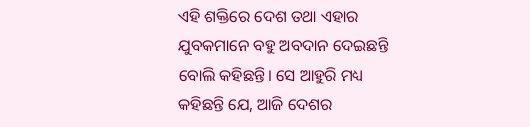ଏହି ଶକ୍ତିରେ ଦେଶ ତଥା ଏହାର ଯୁବକମାନେ ବହୁ ଅବଦାନ ଦେଇଛନ୍ତି ବୋଲି କହିଛନ୍ତି। ସେ ଆହୁରି ମଧ୍ୟ କହିଛନ୍ତି ଯେ, ଆଜି ଦେଶର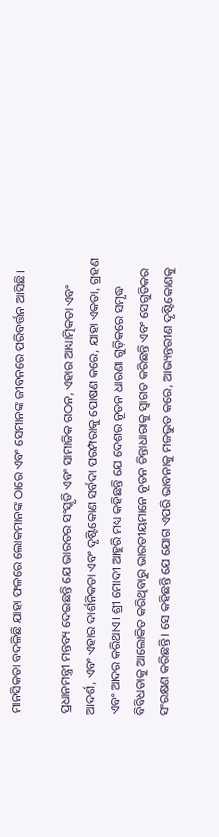ମାନସିକତା ବଦଳିଛି ଯାହା ଫଳରେ ଲୋକମାନଙ୍କ ଠାରେ ଏବଂ ସେମାନଙ୍କ ଜୀବନରେ ପରିବର୍ତ୍ତନ ଆସିଛି।

ପ୍ରଧାନମନ୍ତ୍ରୀ ମନ୍ତବ୍ୟ ଦେଇଛନ୍ତି ଯେ ଭାରତର ସଂସ୍କୃତି ଏବଂ ସାମାଜିକ ଗଠନ, ଏହାର ଆଧ୍ୟାତ୍ମିକତା ଏବଂ ଆଦର୍ଶ, ଏବଂ ଏହାର ଦାର୍ଶନିକତା ଏବଂ ଦୃଷ୍ଟିକୋଣ ସର୍ବଦା ପରମ୍ପରାକୁ ପୋଷଣ କରେ, ଯାହା ଏକତା, ଗ୍ରହଣ ଏବଂ ଆଦର କରିଥାଏ। ଶ୍ରୀ ମୋଦୀ ଆହୁରି ମଧ୍ୟ କହିଛନ୍ତି ଯେ ଦେଶର ନୂତନ ଧାରଣା ଗୁଡ଼ିକରେ ସମୃଦ୍ଧ ବିବିଧତାକୁ ଆଲୋକିତ କରିଥିବାରୁ ଭାରତୀୟମାନେ ନୂତନ ଚିନ୍ତାଧାରାକୁ ସ୍ୱାଗତ କରିଛନ୍ତି ଏବଂ ସେଗୁଡିକର ସଂରକ୍ଷଣ କରିଛନ୍ତି। ସେ କହିଛନ୍ତି ଯେ ଯୋଗ ଏପରି ଭାବନାକୁ ମଜଭୁତ କରେ, ଆଭ୍ୟନ୍ତରୀଣ ଦୃଷ୍ଟିକୋଣକୁ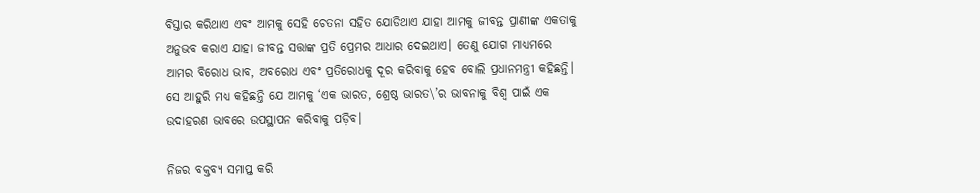ବିସ୍ତାର କରିଥାଏ ଏବଂ ଆମକୁ ସେହି ଚେତନା ସହିତ ଯୋଡିଥାଏ ଯାହା ଆମକୁ ଜୀବନ୍ତ ପ୍ରାଣୀଙ୍କ ଏକତାକୁ ଅନୁଭବ କରାଏ ଯାହା ଜୀବନ୍ତ ସତ୍ତାଙ୍କ ପ୍ରତି ପ୍ରେମର ଆଧାର ଦେଇଥାଏ। ତେଣୁ ଯୋଗ ମାଧ୍ୟମରେ ଆମର ବିରୋଧ ଭାବ, ଅବରୋଧ ଏବଂ ପ୍ରତିରୋଧକୁ ଦୂର କରିବାକୁ ହେବ ବୋଲି ପ୍ରଧାନମନ୍ତ୍ରୀ କହିଛନ୍ତି। ସେ ଆହୁରି ମଧ୍ୟ କହିଛନ୍ତି ଯେ ଆମକୁ ‘ଏକ ଭାରତ, ଶ୍ରେଷ୍ଠ ଭାରତ\’ର ଭାବନାକୁ ବିଶ୍ୱ ପାଇଁ ଏକ ଉଦାହରଣ ଭାବରେ ଉପସ୍ଥାପନ କରିବାକୁ ପଡ଼ିବ।

ନିଜର ବକ୍ତବ୍ୟ ସମାପ୍ତ କରି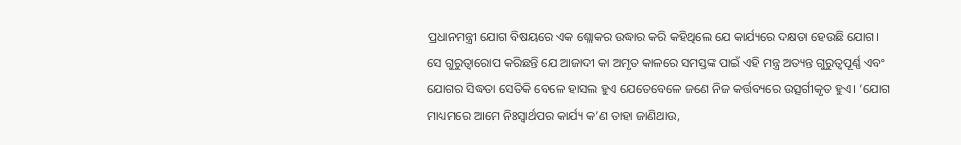ପ୍ରଧାନମନ୍ତ୍ରୀ ଯୋଗ ବିଷୟରେ ଏକ ଶ୍ଲୋକର ଉଦ୍ଧାର କରି କହିଥିଲେ ଯେ କାର୍ଯ୍ୟରେ ଦକ୍ଷତା ହେଉଛି ଯୋଗ। ସେ ଗୁରୁତ୍ୱାରୋପ କରିଛନ୍ତି ଯେ ଆଜାଦୀ କା ଅମୃତ କାଳରେ ସମସ୍ତଙ୍କ ପାଇଁ ଏହି ମନ୍ତ୍ର ଅତ୍ୟନ୍ତ ଗୁରୁତ୍ୱପୂର୍ଣ୍ଣ ଏବଂ ଯୋଗର ସିଦ୍ଧତା ସେତିକି ବେଳେ ହାସଲ ହୁଏ ଯେତେବେଳେ ଜଣେ ନିଜ କର୍ତ୍ତବ୍ୟରେ ଉତ୍ସର୍ଗୀକୃତ ହୁଏ। ‘ଯୋଗ ମାଧ୍ୟମରେ ଆମେ ନିଃସ୍ୱାର୍ଥପର କାର୍ଯ୍ୟ କ’ଣ ତାହା ଜାଣିଥାଉ,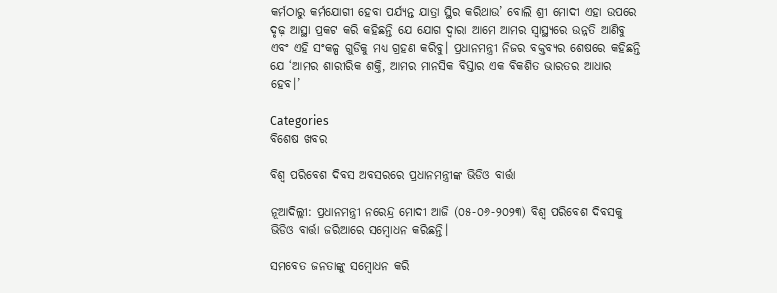କର୍ମଠାରୁ କର୍ମଯୋଗୀ ହେବା ପର୍ଯ୍ୟନ୍ତ ଯାତ୍ରା ସ୍ଥିର କରିଥାଉ’ ବୋଲି ଶ୍ରୀ ମୋଦୀ ଏହା ଉପରେ ଦୃଢ଼ ଆସ୍ଥା ପ୍ରକଟ କରି କହିଛନ୍ତି ଯେ ଯୋଗ ଦ୍ୱାରା ଆମେ ଆମର ସ୍ୱାସ୍ଥ୍ୟରେ ଉନ୍ନତି ଆଣିବୁ ଏବଂ ଏହି ସଂକଳ୍ପ ଗୁଡିକୁ ମଧ୍ୟ ଗ୍ରହଣ କରିବୁ। ପ୍ରଧାନମନ୍ତ୍ରୀ ନିଜର ବକ୍ତବ୍ୟର ଶେଷରେ କହିଛନ୍ତି ଯେ ‘ଆମର ଶାରୀରିକ ଶକ୍ତି, ଆମର ମାନସିକ ବିସ୍ତାର ଏକ ବିକଶିତ ଭାରତର ଆଧାର ହେବ।’

Categories
ବିଶେଷ ଖବର

ବିଶ୍ୱ ପରିବେଶ ଦିବସ ଅବସରରେ ପ୍ରଧାନମନ୍ତ୍ରୀଙ୍କ ଭିଡିଓ ବାର୍ତ୍ତା

ନୂଆଦିଲ୍ଲୀ: ପ୍ରଧାନମନ୍ତ୍ରୀ ନରେନ୍ଦ୍ର ମୋଦୀ ଆଜି (୦୫-୦୬-୨୦୨୩) ବିଶ୍ୱ ପରିବେଶ ଦିବସକୁ ଭିଡିଓ ବାର୍ତ୍ତା ଜରିଆରେ ସମ୍ବୋଧନ କରିଛନ୍ତି।

ସମବେତ ଜନତାଙ୍କୁ ସମ୍ବୋଧନ କରି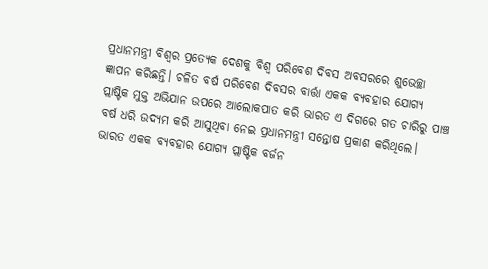ପ୍ରଧାନମନ୍ତ୍ରୀ ବିଶ୍ୱର ପ୍ରତ୍ୟେକ ଦେଶକୁ ବିଶ୍ୱ ପରିବେଶ ଦିବସ ଅବସରରେ ଶୁଭେଚ୍ଛା ଜ୍ଞାପନ କରିଛନ୍ତି। ଚଳିତ ବର୍ଷ ପରିବେଶ ଦିବସର ବାର୍ତ୍ତା ଏକକ ବ୍ୟବହାର ଯୋଗ୍ୟ ପ୍ଲାଷ୍ଟିକ ମୁକ୍ତ ଅଭିଯାନ ଉପରେ ଆଲୋକପାତ କରି ଭାରତ ଏ ଦିଗରେ ଗତ ଚାରିରୁ ପାଞ୍ଚ ବର୍ଷ ଧରି ଉଦ୍ୟମ କରି ଆସୁଥିବା ନେଇ ପ୍ରଧାନମନ୍ତ୍ରୀ ସନ୍ତୋଷ ପ୍ରକାଶ କରିଥିଲେ। ଭାରତ ଏକକ ବ୍ୟବହାର ଯୋଗ୍ୟ ପ୍ଲାଷ୍ଟିକ ବର୍ଜନ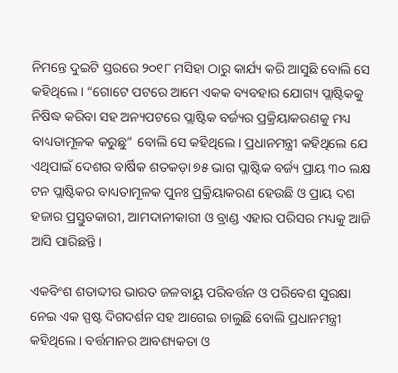ନିମନ୍ତେ ଦୁଇଟି ସ୍ତରରେ ୨୦୧୮ ମସିହା ଠାରୁ କାର୍ଯ୍ୟ କରି ଆସୁଛି ବୋଲି ସେ କହିଥିଲେ। “ଗୋଟେ ପଟରେ ଆମେ ଏକକ ବ୍ୟବହାର ଯୋଗ୍ୟ ପ୍ଲାଷ୍ଟିକକୁ ନିଷିଦ୍ଧ କରିବା ସହ ଅନ୍ୟପଟରେ ପ୍ଲାଷ୍ଟିକ ବର୍ଜ୍ୟର ପ୍ରକ୍ରିୟାକରଣକୁ ମଧ୍ୟ ବାଧ୍ୟତାମୂଳକ କରୁଛୁ” ବୋଲି ସେ କହିଥିଲେ। ପ୍ରଧାନମନ୍ତ୍ରୀ କହିଥିଲେ ଯେ ଏଥିପାଇଁ ଦେଶର ବାର୍ଷିକ ଶତକଡ଼ା ୭୫ ଭାଗ ପ୍ଲାଷ୍ଟିକ ବର୍ଜ୍ୟ ପ୍ରାୟ ୩୦ ଲକ୍ଷ ଟନ ପ୍ଲାଷ୍ଟିକର ବାଧ୍ୟତାମୂଳକ ପୁନଃ ପ୍ରକ୍ରିୟାକରଣ ହେଉଛି ଓ ପ୍ରାୟ ଦଶ ହଜାର ପ୍ରସ୍ତୁତକାରୀ, ଆମଦାନୀକାରୀ ଓ ବ୍ରାଣ୍ଡ ଏହାର ପରିସର ମଧ୍ୟକୁ ଆଜି ଆସି ପାରିଛନ୍ତି।

ଏକବିଂଶ ଶତାବ୍ଦୀର ଭାରତ ଜଳବାୟୁ ପରିବର୍ତ୍ତନ ଓ ପରିବେଶ ସୁରକ୍ଷା ନେଇ ଏକ ସ୍ପଷ୍ଟ ଦିଗଦର୍ଶନ ସହ ଆଗେଇ ଚାଲୁଛି ବୋଲି ପ୍ରଧାନମନ୍ତ୍ରୀ କହିଥିଲେ। ବର୍ତ୍ତମାନର ଆବଶ୍ୟକତା ଓ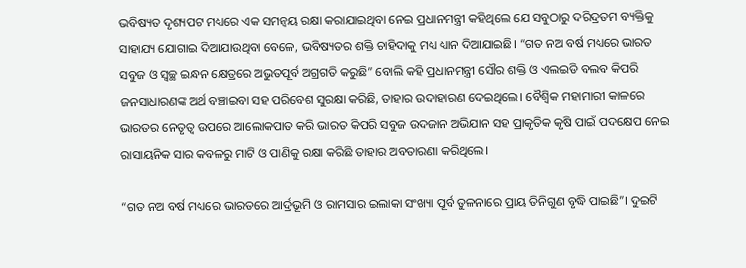ଭବିଷ୍ୟତ ଦୃଶ୍ୟପଟ ମଧ୍ୟରେ ଏକ ସମନ୍ୱୟ ରକ୍ଷା କରାଯାଇଥିବା ନେଇ ପ୍ରଧାନମନ୍ତ୍ରୀ କହିଥିଲେ ଯେ ସବୁଠାରୁ ଦରିଦ୍ରତମ ବ୍ୟକ୍ତିକୁ ସାହାଯ୍ୟ ଯୋଗାଇ ଦିଆଯାଉଥିବା ବେଳେ, ଭବିଷ୍ୟତର ଶକ୍ତି ଚାହିଦାକୁ ମଧ୍ୟ ଧ୍ୟାନ ଦିଆଯାଇଛି। “ଗତ ନଅ ବର୍ଷ ମଧ୍ୟରେ ଭାରତ ସବୁଜ ଓ ସ୍ୱଚ୍ଛ ଇନ୍ଧନ କ୍ଷେତ୍ରରେ ଅଭୁତପୂର୍ବ ଅଗ୍ରଗତି କରୁଛି” ବୋଲି କହି ପ୍ରଧାନମନ୍ତ୍ରୀ ସୌର ଶକ୍ତି ଓ ଏଲଇଡି ବଲବ କିପରି ଜନସାଧାରଣଙ୍କ ଅର୍ଥ ବଞ୍ଚାଇବା ସହ ପରିବେଶ ସୁରକ୍ଷା କରିଛି, ତାହାର ଉଦାହାରଣ ଦେଇଥିଲେ। ବୈଶ୍ୱିକ ମହାମାରୀ କାଳରେ ଭାରତର ନେତୃତ୍ୱ ଉପରେ ଆଲୋକପାତ କରି ଭାରତ କିପରି ସବୁଜ ଉଦଜାନ ଅଭିଯାନ ସହ ପ୍ରାକୃତିକ କୃଷି ପାଇଁ ପଦକ୍ଷେପ ନେଇ ରାସାୟନିକ ସାର କବଳରୁ ମାଟି ଓ ପାଣିକୁ ରକ୍ଷା କରିଛି ତାହାର ଅବତାରଣା କରିଥିଲେ।

“ଗତ ନଅ ବର୍ଷ ମଧ୍ୟରେ ଭାରତରେ ଆର୍ଦ୍ରଭୂମି ଓ ରାମସାର ଇଲାକା ସଂଖ୍ୟା ପୂର୍ବ ତୁଳନାରେ ପ୍ରାୟ ତିନିଗୁଣ ବୃଦ୍ଧି ପାଇଛି”। ଦୁଇଟି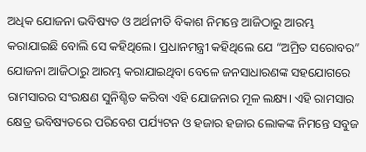ଅଧିକ ଯୋଜନା ଭବିଷ୍ୟତ ଓ ଅର୍ଥନୀତି ବିକାଶ ନିମନ୍ତେ ଆଜିଠାରୁ ଆରମ୍ଭ କରାଯାଇଛି ବୋଲି ସେ କହିଥିଲେ। ପ୍ରଧାନମନ୍ତ୍ରୀ କହିଥିଲେ ଯେ “ଅମ୍ରିତ ସରୋବର” ଯୋଜନା ଆଜିଠାରୁ ଆରମ୍ଭ କରାଯାଇଥିବା ବେଳେ ଜନସାଧାରଣଙ୍କ ସହଯୋଗରେ ରାମସାରର ସଂରକ୍ଷଣ ସୁନିଶ୍ଚିତ କରିବା ଏହି ଯୋଜନାର ମୂଳ ଲକ୍ଷ୍ୟ। ଏହି ରାମସାର କ୍ଷେତ୍ର ଭବିଷ୍ୟତରେ ପରିବେଶ ପର୍ଯ୍ୟଟନ ଓ ହଜାର ହଜାର ଲୋକଙ୍କ ନିମନ୍ତେ ସବୁଜ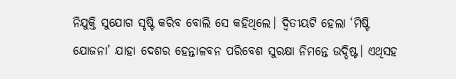ନିଯୁକ୍ତି ସୁଯୋଗ ସୃଷ୍ଟି କରିବ ବୋଲି ସେ କହିଥିଲେ। ଦ୍ୱିତୀୟଟି ହେଲା ‘ମିଷ୍ଟି ଯୋଜନା’ ଯାହା ଦେଶର ହେନ୍ତାଳବନ ପରିବେଶ ସୁରକ୍ଷା ନିମନ୍ତେ ଉଦ୍ଦିଷ୍ଟ। ଏଥିସହ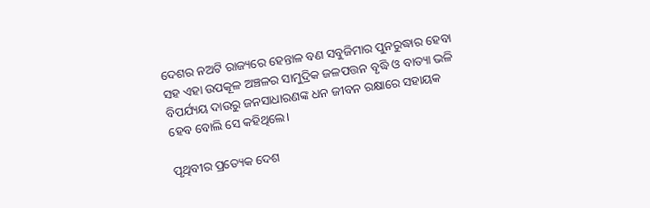ଦେଶର ନଅଟି ରାଜ୍ୟରେ ହେନ୍ତାଳ ବଣ ସବୁଜିମାର ପୁନରୁଦ୍ଧାର ହେବା ସହ ଏହା ଉପକୂଳ ଅଞ୍ଚଳର ସାମୁଦ୍ରିକ ଜଳପତ୍ତନ ବୃଦ୍ଧି ଓ ବାତ୍ୟା ଭଳି ବିପର୍ଯ୍ୟୟ ଦାଉରୁ ଜନସାଧାରଣଙ୍କ ଧନ ଜୀବନ ରକ୍ଷାରେ ସହାୟକ ହେବ ବୋଲି ସେ କହିଥିଲେ।

ପୃଥିବୀର ପ୍ରତ୍ୟେକ ଦେଶ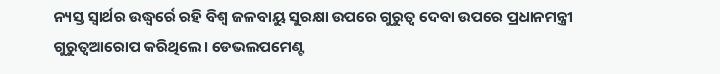ନ୍ୟସ୍ତ ସ୍ୱାର୍ଥର ଉଦ୍ଧ୍ୱର୍ରେ ରହି ବିଶ୍ୱ ଜଳବାୟୁ ସୁରକ୍ଷା ଉପରେ ଗୁରୁତ୍ୱ ଦେବା ଉପରେ ପ୍ରଧାନମନ୍ତ୍ରୀ ଗୁରୁତ୍ୱଆରୋପ କରିଥିଲେ। ଡେଭଲପମେଣ୍ଟ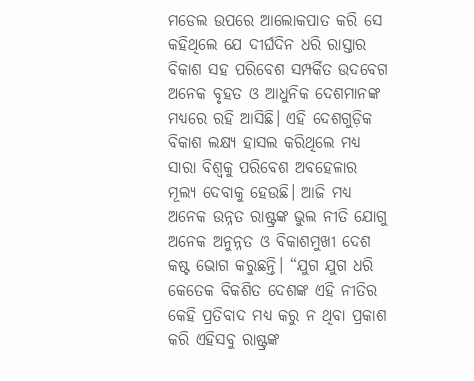ମଡେଲ ଉପରେ ଆଲୋକପାତ କରି ସେ କହିଥିଲେ ଯେ ଦୀର୍ଘଦିନ ଧରି ରାସ୍ତାର ବିକାଶ ସହ ପରିବେଶ ସମ୍ପର୍କିତ ଉଦବେଗ ଅନେକ ବୃହତ ଓ ଆଧୁନିକ ଦେଶମାନଙ୍କ ମଧ୍ୟରେ ରହି ଆସିଛି। ଏହି ଦେଶଗୁଡ଼ିକ ବିକାଶ ଲକ୍ଷ୍ୟ ହାସଲ କରିଥିଲେ ମଧ୍ୟ ସାରା ବିଶ୍ୱକୁ ପରିବେଶ ଅବହେଳାର ମୂଲ୍ୟ ଦେବାକୁ ହେଉଛି। ଆଜି ମଧ୍ୟ ଅନେକ ଉନ୍ନତ ରାଷ୍ଟ୍ରଙ୍କ ଭୁଲ ନୀତି ଯୋଗୁ ଅନେକ ଅନୁନ୍ନତ ଓ ବିକାଶମୁଖୀ ଦେଶ କଷ୍ଟ ଭୋଗ କରୁଛନ୍ତି। “ଯୁଗ ଯୁଗ ଧରି କେତେକ ବିକଶିତ ଦେଶଙ୍କ ଏହି ନୀତିର କେହି ପ୍ରତିବାଦ ମଧ୍ୟ କରୁ ନ ଥିବା ପ୍ରକାଶ କରି ଏହିସବୁ ରାଷ୍ଟ୍ରଙ୍କ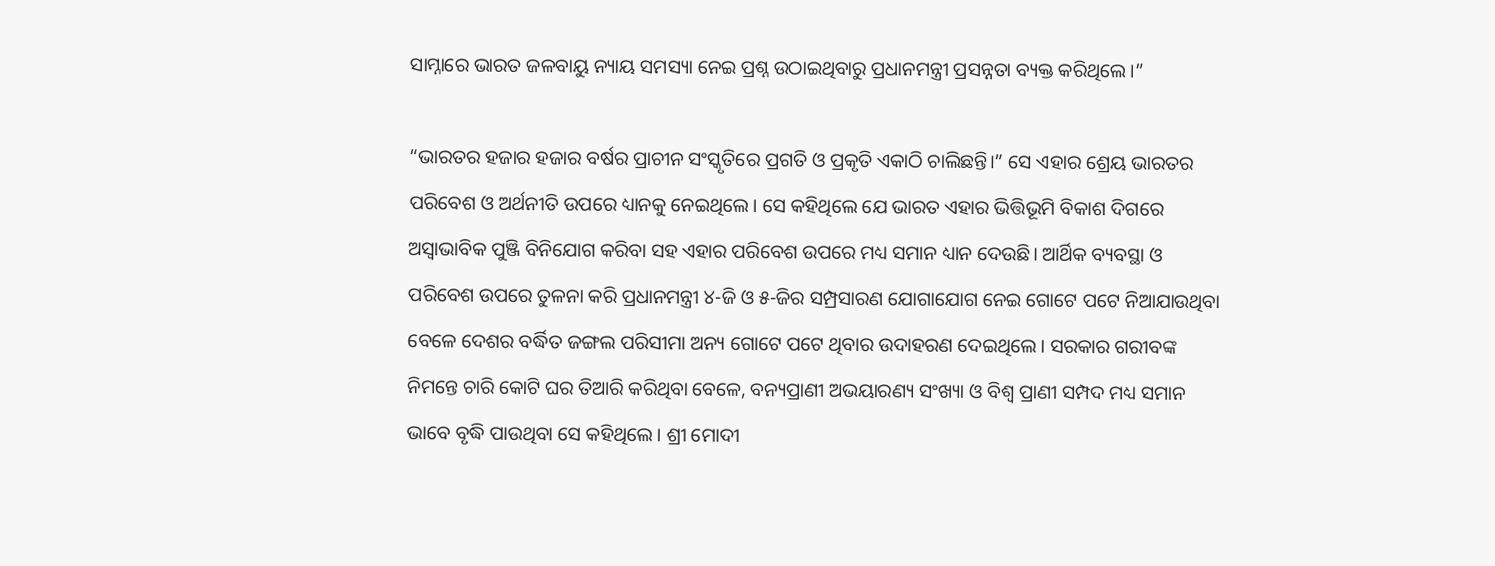ସାମ୍ନାରେ ଭାରତ ଜଳବାୟୁ ନ୍ୟାୟ ସମସ୍ୟା ନେଇ ପ୍ରଶ୍ନ ଉଠାଇଥିବାରୁ ପ୍ରଧାନମନ୍ତ୍ରୀ ପ୍ରସନ୍ନତା ବ୍ୟକ୍ତ କରିଥିଲେ।”

“ଭାରତର ହଜାର ହଜାର ବର୍ଷର ପ୍ରାଚୀନ ସଂସ୍କୃତିରେ ପ୍ରଗତି ଓ ପ୍ରକୃତି ଏକାଠି ଚାଲିଛନ୍ତି।” ସେ ଏହାର ଶ୍ରେୟ ଭାରତର ପରିବେଶ ଓ ଅର୍ଥନୀତି ଉପରେ ଧ୍ୟାନକୁ ନେଇଥିଲେ। ସେ କହିଥିଲେ ଯେ ଭାରତ ଏହାର ଭିତ୍ତିଭୂମି ବିକାଶ ଦିଗରେ ଅସ୍ୱାଭାବିକ ପୁଞ୍ଜି ବିନିଯୋଗ କରିବା ସହ ଏହାର ପରିବେଶ ଉପରେ ମଧ୍ୟ ସମାନ ଧ୍ୟାନ ଦେଉଛି। ଆର୍ଥିକ ବ୍ୟବସ୍ଥା ଓ ପରିବେଶ ଉପରେ ତୁଳନା କରି ପ୍ରଧାନମନ୍ତ୍ରୀ ୪-ଜି ଓ ୫-ଜିର ସମ୍ପ୍ରସାରଣ ଯୋଗାଯୋଗ ନେଇ ଗୋଟେ ପଟେ ନିଆଯାଉଥିବା ବେଳେ ଦେଶର ବର୍ଦ୍ଧିତ ଜଙ୍ଗଲ ପରିସୀମା ଅନ୍ୟ ଗୋଟେ ପଟେ ଥିବାର ଉଦାହରଣ ଦେଇଥିଲେ। ସରକାର ଗରୀବଙ୍କ ନିମନ୍ତେ ଚାରି କୋଟି ଘର ତିଆରି କରିଥିବା ବେଳେ, ବନ୍ୟପ୍ରାଣୀ ଅଭୟାରଣ୍ୟ ସଂଖ୍ୟା ଓ ବିଶ୍ୱ ପ୍ରାଣୀ ସମ୍ପଦ ମଧ୍ୟ ସମାନ ଭାବେ ବୃଦ୍ଧି ପାଉଥିବା ସେ କହିଥିଲେ। ଶ୍ରୀ ମୋଦୀ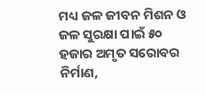ମଧ୍ୟ ଜଳ ଜୀବନ ମିଶନ ଓ ଜଳ ସୁରକ୍ଷା ପାଇଁ ୫୦ ହଜାର ଅମୃତ ସରୋବର ନିର୍ମାଣ,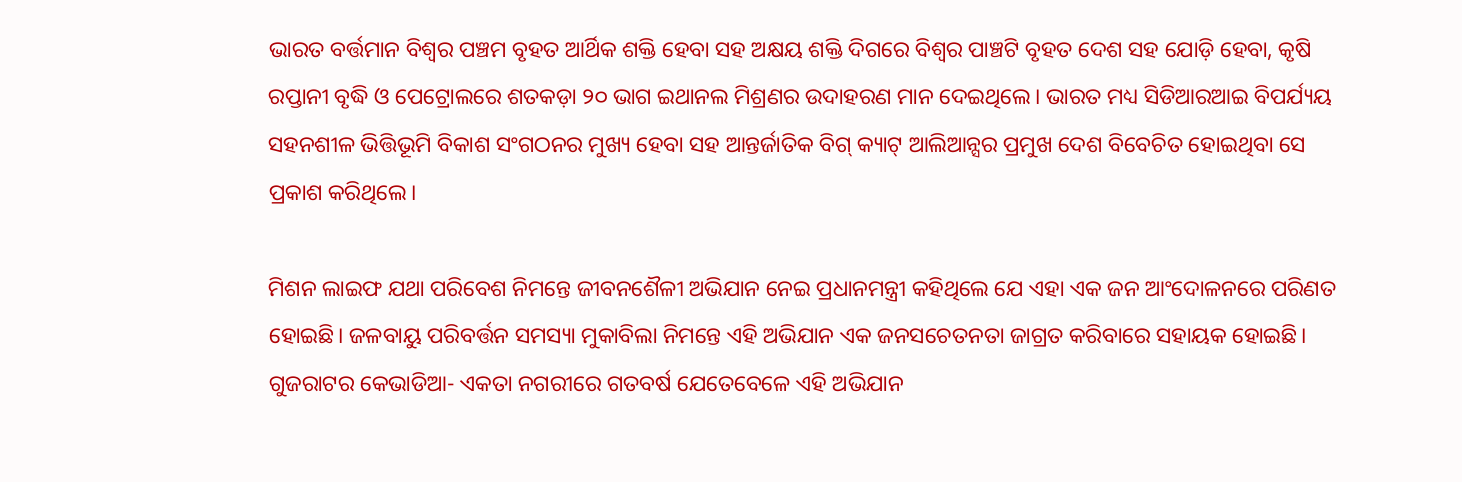ଭାରତ ବର୍ତ୍ତମାନ ବିଶ୍ୱର ପଞ୍ଚମ ବୃହତ ଆର୍ଥିକ ଶକ୍ତି ହେବା ସହ ଅକ୍ଷୟ ଶକ୍ତି ଦିଗରେ ବିଶ୍ୱର ପାଞ୍ଚଟି ବୃହତ ଦେଶ ସହ ଯୋଡ଼ି ହେବା, କୃଷି ରପ୍ତାନୀ ବୃଦ୍ଧି ଓ ପେଟ୍ରୋଲରେ ଶତକଡ଼ା ୨୦ ଭାଗ ଇଥାନଲ ମିଶ୍ରଣର ଉଦାହରଣ ମାନ ଦେଇଥିଲେ। ଭାରତ ମଧ୍ୟ ସିଡିଆରଆଇ ବିପର୍ଯ୍ୟୟ ସହନଶୀଳ ଭିତ୍ତିଭୂମି ବିକାଶ ସଂଗଠନର ମୁଖ୍ୟ ହେବା ସହ ଆନ୍ତର୍ଜାତିକ ବିଗ୍ କ୍ୟାଟ୍ ଆଲିଆନ୍ସର ପ୍ରମୁଖ ଦେଶ ବିବେଚିତ ହୋଇଥିବା ସେ ପ୍ରକାଶ କରିଥିଲେ।

ମିଶନ ଲାଇଫ ଯଥା ପରିବେଶ ନିମନ୍ତେ ଜୀବନଶୈଳୀ ଅଭିଯାନ ନେଇ ପ୍ରଧାନମନ୍ତ୍ରୀ କହିଥିଲେ ଯେ ଏହା ଏକ ଜନ ଆଂଦୋଳନରେ ପରିଣତ ହୋଇଛି। ଜଳବାୟୁ ପରିବର୍ତ୍ତନ ସମସ୍ୟା ମୁକାବିଲା ନିମନ୍ତେ ଏହି ଅଭିଯାନ ଏକ ଜନସଚେତନତା ଜାଗ୍ରତ କରିବାରେ ସହାୟକ ହୋଇଛି। ଗୁଜରାଟର କେଭାଡିଆ- ଏକତା ନଗରୀରେ ଗତବର୍ଷ ଯେତେବେଳେ ଏହି ଅଭିଯାନ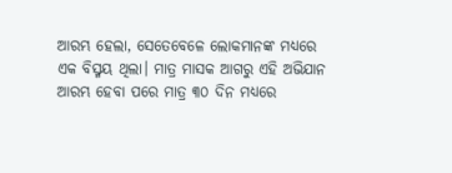ଆରମ୍ଭ ହେଲା, ସେତେବେଳେ ଲୋକମାନଙ୍କ ମଧ୍ୟରେ ଏକ ବିସ୍ମୟ ଥିଲା। ମାତ୍ର ମାସକ ଆଗରୁ ଏହି ଅଭିଯାନ ଆରମ୍ଭ ହେବା ପରେ ମାତ୍ର ୩୦ ଦିନ ମଧ୍ୟରେ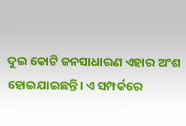ଦୁଇ କୋଟି ଜନସାଧାରଣ ଏହାର ଅଂଶ ହୋଇଯାଇଛନ୍ତି। ଏ ସମ୍ପର୍କରେ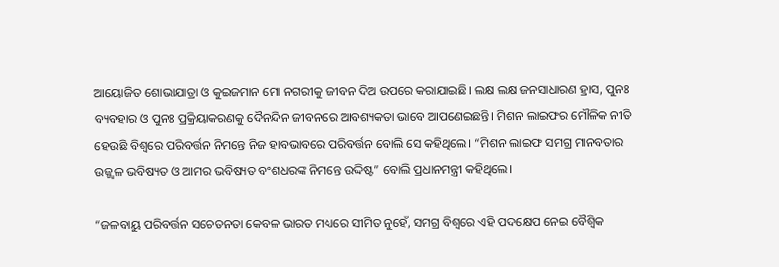ଆୟୋଜିତ ଶୋଭାଯାତ୍ରା ଓ କୁଇଜମାନ ମୋ ନଗରୀକୁ ଜୀବନ ଦିଅ ଉପରେ କରାଯାଇଛି। ଲକ୍ଷ ଲକ୍ଷ ଜନସାଧାରଣ ହ୍ରାସ, ପୁନଃ ବ୍ୟବହାର ଓ ପୁନଃ ପ୍ରକ୍ରିୟାକରଣକୁ ଦୈନନ୍ଦିନ ଜୀବନରେ ଆବଶ୍ୟକତା ଭାବେ ଆପଣେଇଛନ୍ତି। ମିଶନ ଲାଇଫର ମୌଳିକ ନୀତି ହେଉଛି ବିଶ୍ୱରେ ପରିବର୍ତ୍ତନ ନିମନ୍ତେ ନିଜ ହାବଭାବରେ ପରିବର୍ତ୍ତନ ବୋଲି ସେ କହିଥିଲେ। “ମିଶନ ଲାଇଫ ସମଗ୍ର ମାନବତାର ଉଜ୍ଜ୍ୱଳ ଭବିଷ୍ୟତ ଓ ଆମର ଭବିଷ୍ୟତ ବଂଶଧରଙ୍କ ନିମନ୍ତେ ଉଦ୍ଦିଷ୍ଟ” ବୋଲି ପ୍ରଧାନମନ୍ତ୍ରୀ କହିଥିଲେ।

“ଜଳବାୟୁ ପରିବର୍ତ୍ତନ ସଚେତନତା କେବଳ ଭାରତ ମଧ୍ୟରେ ସୀମିତ ନୁହେଁ, ସମଗ୍ର ବିଶ୍ୱରେ ଏହି ପଦକ୍ଷେପ ନେଇ ବୈଶ୍ୱିକ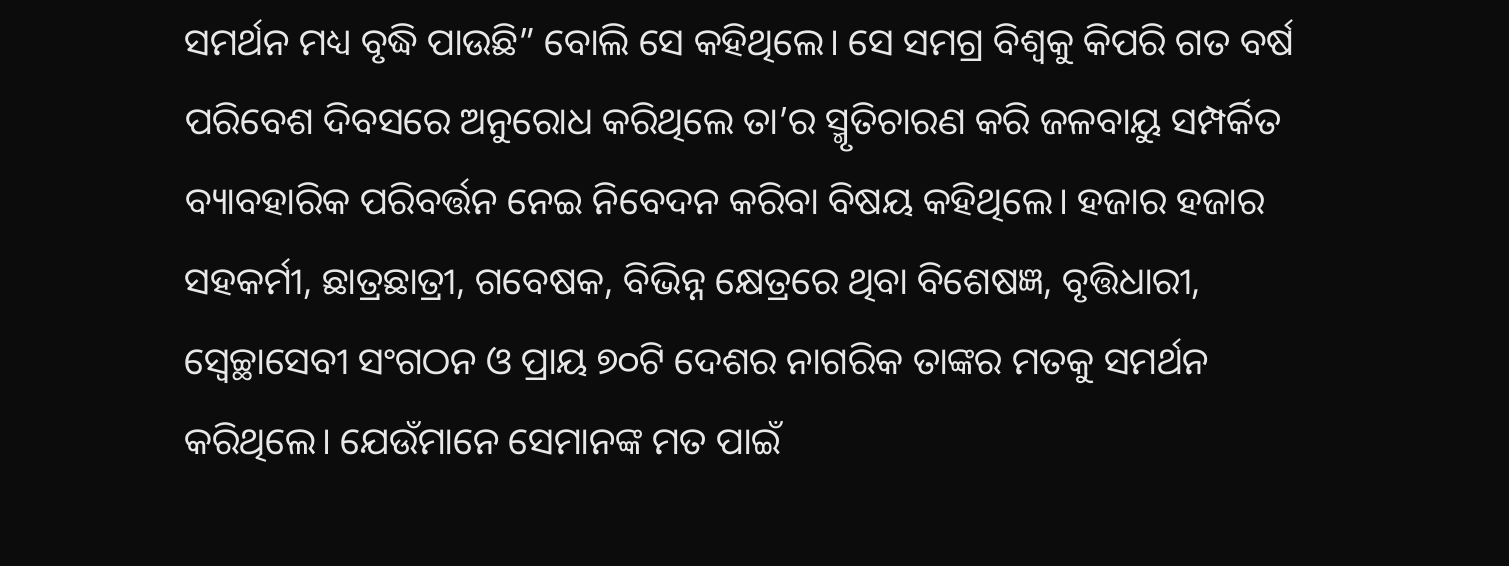ସମର୍ଥନ ମଧ୍ୟ ବୃଦ୍ଧି ପାଉଛି” ବୋଲି ସେ କହିଥିଲେ। ସେ ସମଗ୍ର ବିଶ୍ୱକୁ କିପରି ଗତ ବର୍ଷ ପରିବେଶ ଦିବସରେ ଅନୁରୋଧ କରିଥିଲେ ତା’ର ସ୍ମୃତିଚାରଣ କରି ଜଳବାୟୁ ସମ୍ପର୍କିତ ବ୍ୟାବହାରିକ ପରିବର୍ତ୍ତନ ନେଇ ନିବେଦନ କରିବା ବିଷୟ କହିଥିଲେ। ହଜାର ହଜାର ସହକର୍ମୀ, ଛାତ୍ରଛାତ୍ରୀ, ଗବେଷକ, ବିଭିନ୍ନ କ୍ଷେତ୍ରରେ ଥିବା ବିଶେଷଜ୍ଞ, ବୃତ୍ତିଧାରୀ, ସ୍ୱେଚ୍ଛାସେବୀ ସଂଗଠନ ଓ ପ୍ରାୟ ୭୦ଟି ଦେଶର ନାଗରିକ ତାଙ୍କର ମତକୁ ସମର୍ଥନ କରିଥିଲେ। ଯେଉଁମାନେ ସେମାନଙ୍କ ମତ ପାଇଁ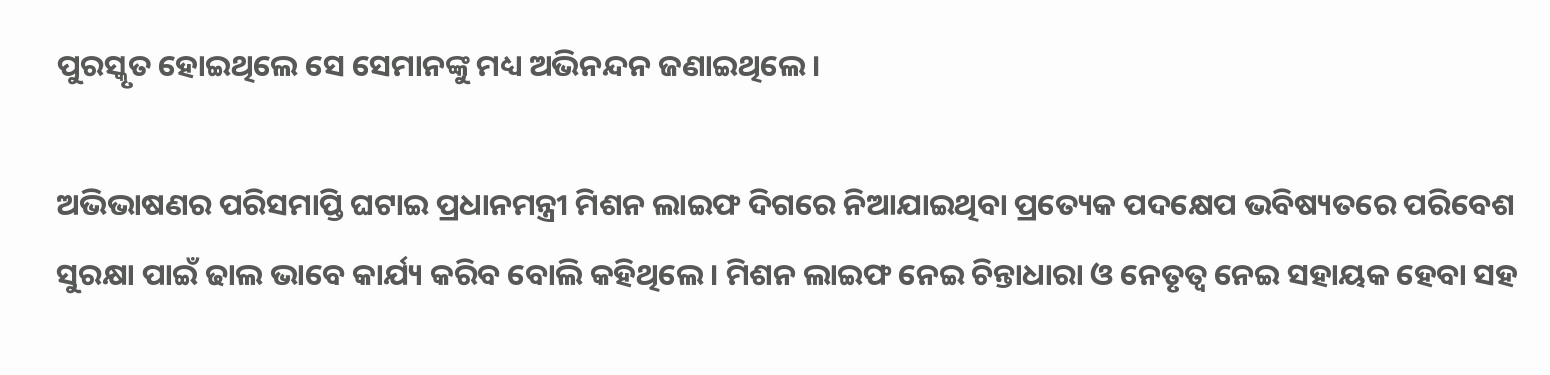ପୁରସ୍କୃତ ହୋଇଥିଲେ ସେ ସେମାନଙ୍କୁ ମଧ୍ୟ ଅଭିନନ୍ଦନ ଜଣାଇଥିଲେ।

ଅଭିଭାଷଣର ପରିସମାପ୍ତି ଘଟାଇ ପ୍ରଧାନମନ୍ତ୍ରୀ ମିଶନ ଲାଇଫ ଦିଗରେ ନିଆଯାଇଥିବା ପ୍ରତ୍ୟେକ ପଦକ୍ଷେପ ଭବିଷ୍ୟତରେ ପରିବେଶ ସୁରକ୍ଷା ପାଇଁ ଢାଲ ଭାବେ କାର୍ଯ୍ୟ କରିବ ବୋଲି କହିଥିଲେ। ମିଶନ ଲାଇଫ ନେଇ ଚିନ୍ତାଧାରା ଓ ନେତୃତ୍ୱ ନେଇ ସହାୟକ ହେବା ସହ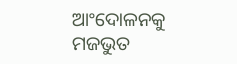ଆଂଦୋଳନକୁ ମଜଭୁତ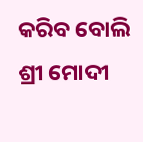କରିବ ବୋଲି ଶ୍ରୀ ମୋଦୀ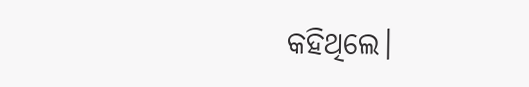କହିଥିଲେ।